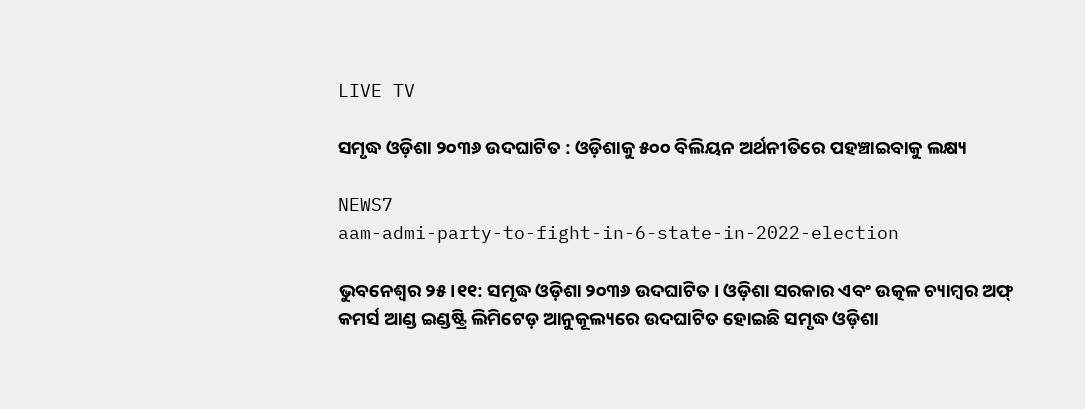LIVE TV

ସମୃଦ୍ଧ ଓଡ଼ିଶା ୨୦୩୬ ଉଦଘାଟିତ : ଓଡ଼ିଶାକୁ ୫୦୦ ବିଲିୟନ ଅର୍ଥନୀତିରେ ପହଞ୍ଚାଇବାକୁ ଲକ୍ଷ୍ୟ

NEWS7
aam-admi-party-to-fight-in-6-state-in-2022-election

ଭୁବନେଶ୍ବର ୨୫।୧୧: ସମୃଦ୍ଧ ଓଡ଼ିଶା ୨୦୩୬ ଉଦଘାଟିତ । ଓଡ଼ିଶା ସରକାର ଏବଂ ଉତ୍କଳ ଚ୍ୟାମ୍ବର ଅଫ୍ କମର୍ସ ଆଣ୍ଡ ଇଣ୍ଡଷ୍ଟ୍ରି ଲିମିଟେଡ଼ ଆନୁକୂଲ୍ୟରେ ଉଦଘାଟିତ ହୋଇଛି ସମୃଦ୍ଧ ଓଡ଼ିଶା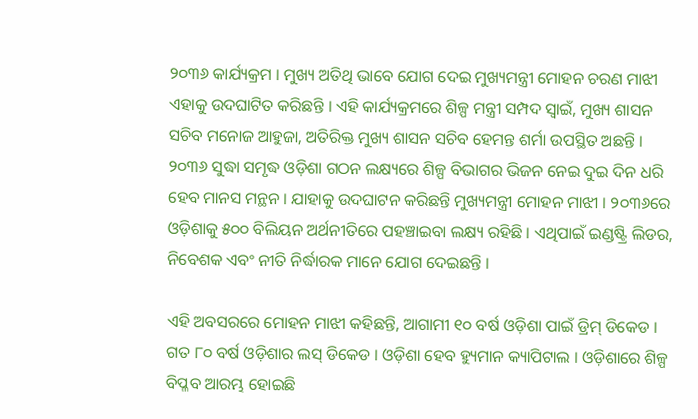୨୦୩୬ କାର୍ଯ୍ୟକ୍ରମ । ମୁଖ୍ୟ ଅତିଥି ଭାବେ ଯୋଗ ଦେଇ ମୁଖ୍ୟମନ୍ତ୍ରୀ ମୋହନ ଚରଣ ମାଝୀ ଏହାକୁ ଉଦଘାଟିତ କରିଛନ୍ତି । ଏହି କାର୍ଯ୍ୟକ୍ରମରେ ଶିଳ୍ପ ମନ୍ତ୍ରୀ ସମ୍ପଦ ସ୍ୱାଇଁ, ମୁଖ୍ୟ ଶାସନ ସଚିବ ମନୋଜ ଆହୁଜା, ଅତିରିକ୍ତ ମୁଖ୍ୟ ଶାସନ ସଚିବ ହେମନ୍ତ ଶର୍ମା ଉପସ୍ଥିତ ଅଛନ୍ତି । ୨୦୩୬ ସୁଦ୍ଧା ସମୃଦ୍ଧ ଓଡ଼ିଶା ଗଠନ ଲକ୍ଷ୍ୟରେ ଶିଳ୍ପ ବିଭାଗର ଭିଜନ ନେଇ ଦୁଇ ଦିନ ଧରି ହେବ ମାନସ ମନ୍ଥନ । ଯାହାକୁ ଉଦଘାଟନ କରିଛନ୍ତି ମୁଖ୍ୟମନ୍ତ୍ରୀ ମୋହନ ମାଝୀ । ୨୦୩୬ରେ ଓଡ଼ିଶାକୁ ୫୦୦ ବିଲିୟନ ଅର୍ଥନୀତିରେ ପହଞ୍ଚାଇବା ଲକ୍ଷ୍ୟ ରହିଛି । ଏଥିପାଇଁ ଇଣ୍ଡଷ୍ଟ୍ରି ଲିଡର, ନିବେଶକ ଏବଂ ନୀତି ନିର୍ଦ୍ଧାରକ ମାନେ ଯୋଗ ଦେଇଛନ୍ତି ।

ଏହି ଅବସରରେ ମୋହନ ମାଝୀ କହିଛନ୍ତି, ଆଗାମୀ ୧୦ ବର୍ଷ ଓଡ଼ିଶା ପାଇଁ ଡ୍ରିମ୍ ଡିକେଡ । ଗତ ୮୦ ବର୍ଷ ଓଡ଼ିଶାର ଲସ୍ ଡିକେଡ । ଓଡ଼ିଶା ହେବ ହ୍ୟୁମାନ କ୍ୟାପିଟାଲ । ଓଡ଼ିଶାରେ ଶିଳ୍ପ ବିପ୍ଳବ ଆରମ୍ଭ ହୋଇଛି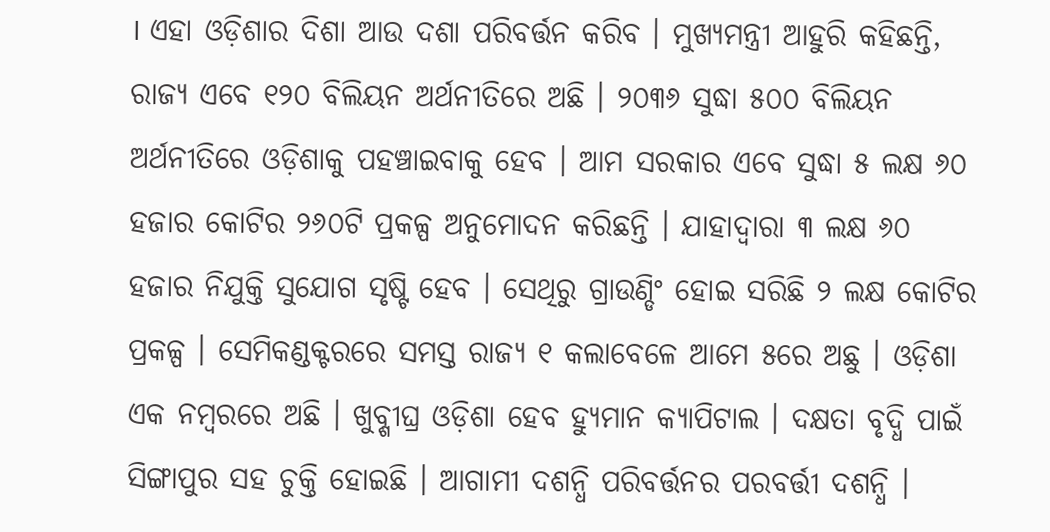। ଏହା ଓଡ଼ିଶାର ଦିଶା ଆଉ ଦଶା ପରିବର୍ତ୍ତନ କରିବ । ମୁଖ୍ୟମନ୍ତ୍ରୀ ଆହୁରି କହିଛନ୍ତି, ରାଜ୍ୟ ଏବେ ୧୨୦ ବିଲିୟନ ଅର୍ଥନୀତିରେ ଅଛି । ୨୦୩୬ ସୁଦ୍ଧା ୫୦୦ ବିଲିୟନ ଅର୍ଥନୀତିରେ ଓଡ଼ିଶାକୁ ପହଞ୍ଚାଇବାକୁ ହେବ । ଆମ ସରକାର ଏବେ ସୁଦ୍ଧା ୫ ଲକ୍ଷ ୬୦ ହଜାର କୋଟିର ୨୬୦ଟି ପ୍ରକଳ୍ପ ଅନୁମୋଦନ କରିଛନ୍ତି । ଯାହାଦ୍ୱାରା ୩ ଲକ୍ଷ ୬୦ ହଜାର ନିଯୁକ୍ତି ସୁଯୋଗ ସୃଷ୍ଟି ହେବ । ସେଥିରୁ ଗ୍ରାଉଣ୍ଡିଂ ହୋଇ ସରିଛି ୨ ଲକ୍ଷ କୋଟିର ପ୍ରକଳ୍ପ । ସେମିକଣ୍ଡକ୍ଟରରେ ସମସ୍ତ ରାଜ୍ୟ ୧ କଲାବେଳେ ଆମେ ୫ରେ ଅଛୁ । ଓଡ଼ିଶା ଏକ ନମ୍ବରରେ ଅଛି । ଖୁବ୍ଶୀଘ୍ର ଓଡ଼ିଶା ହେବ ହ୍ୟୁମାନ କ୍ୟାପିଟାଲ । ଦକ୍ଷତା ବୃଦ୍ଧି ପାଇଁ ସିଙ୍ଗାପୁର ସହ ଚୁକ୍ତି ହୋଇଛି । ଆଗାମୀ ଦଶନ୍ଧି ପରିବର୍ତ୍ତନର ପରବର୍ତ୍ତୀ ଦଶନ୍ଧି ।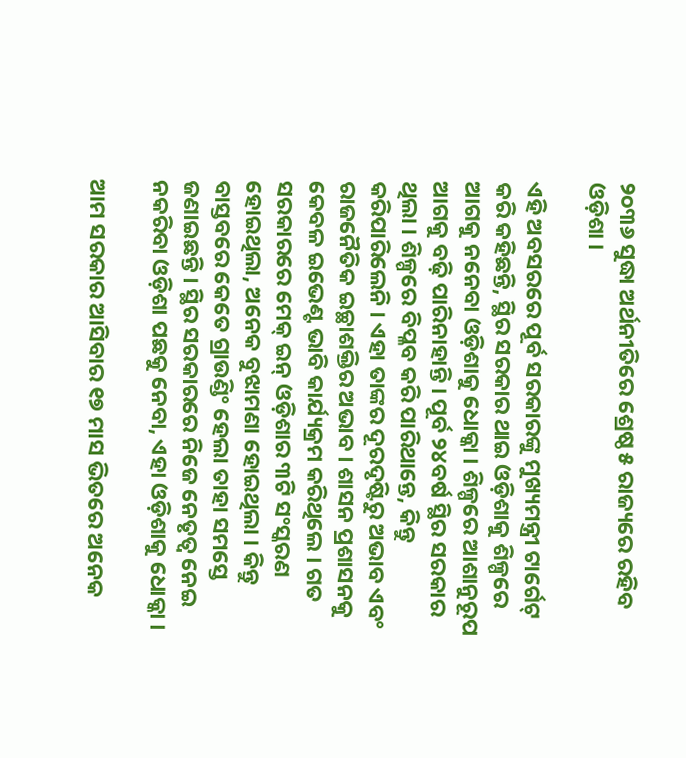୨୦୩୬ ସୁଦ୍ଧା ଅର୍ଥନୀତିରେ ଶ୍ରେଷ୍ଠ ୫ ରାଜ୍ୟରେ ରହିବ ଓଡ଼ିଶା ।

ଏହି ଅବସରରେ ପୂର୍ବ ସରକାରଙ୍କୁ ମୁଖ୍ୟମନ୍ତ୍ରୀ ଟାର୍ଗେଟ୍ କରି କହିଛନ୍ତି, ସ୍ଥିର ସରକାର ଥାଇ ଓଡ଼ିଶାକୁ ଶିଳ୍ପରେ ଆଗକୁ ନନେବା ଓଡ଼ିଶାକୁ ଧୋକ୍କା । ଶିଳ୍ପରେ ଆଶାନୁରୂପ ଆଗକୁ ବଢ଼ି ପାରିନାହାନ୍ତି । ପୂର୍ବ ୨୪ବର୍ଷ ସ୍ଥିର ସରକାର ଥିଲା । ଶିଳ୍ପରେ ବିପ୍ଳବ କରି ପାରିଥାନ୍ତେ, କିନ୍ତୁ କରିପାରିଲେନି । ଏହା ତାଙ୍କର ଦୂରଦୃଷ୍ଟିରୁ ଅଭାବ ଏବଂ ରାଜନୈତିକ ଇଚ୍ଛାଶକ୍ତିର ଅଭାବ । ଶାସନ ପ୍ରଶାସନକୁ କେବଳ ଇଭେଣ୍ଟ ଭାବି କାର୍ଯ୍ୟକ୍ରମ କରିଥିଲେ । ଗତ ସରକାରରେ ମେକ୍ ଇନ୍ ଓଡ଼ିଶାର ୩ଟି ସଂସ୍କରଣ ହୋଇଥିଲା, ଅନେକ ବୁଝାମଣା ହୋଇଥିଲା । କିନ୍ତୁ ବାସ୍ତବରେ କେତେ ଗ୍ରାଉଣ୍ଡିଂ ହେଲା ତାହା ସମସ୍ତେ ଜଣାଇଛନ୍ତି । ସ୍ଥିର ସରକାରରେ ନିଜେ ନେତୃତ୍ୱ ନେଇ ନକରିବା ଓଡ଼ିଶା ପଛକୁ ନେବା, ଏହା ଓଡ଼ିଶାକୁ ଧୋକ୍କା ।

ଆମ ସରକାର ଆସିବାର ୧୭ ମାସ ଭିତରେ ଅନେକ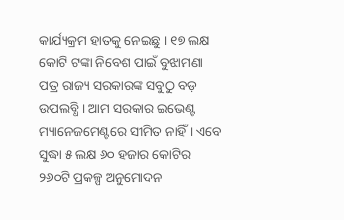କାର୍ଯ୍ୟକ୍ରମ ହାତକୁ ନେଇଛୁ । ୧୭ ଲକ୍ଷ କୋଟି ଟଙ୍କା ନିବେଶ ପାଇଁ ବୁଝାମଣା ପତ୍ର ରାଜ୍ୟ ସରକାରଙ୍କ ସବୁଠୁ ବଡ଼ ଉପଲବ୍ଧି । ଆମ ସରକାର ଇଭେଣ୍ଟ ମ୍ୟାନେଜମେଣ୍ଟରେ ସୀମିତ ନାହିଁ । ଏବେ ସୁଦ୍ଧା ୫ ଲକ୍ଷ ୬୦ ହଜାର କୋଟିର ୨୬୦ଟି ପ୍ରକଳ୍ପ ଅନୁମୋଦନ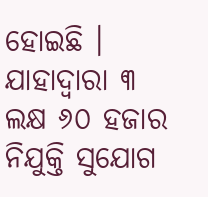ହୋଇଛି । ଯାହାଦ୍ୱାରା ୩ ଲକ୍ଷ ୬୦ ହଜାର ନିଯୁକ୍ତି ସୁଯୋଗ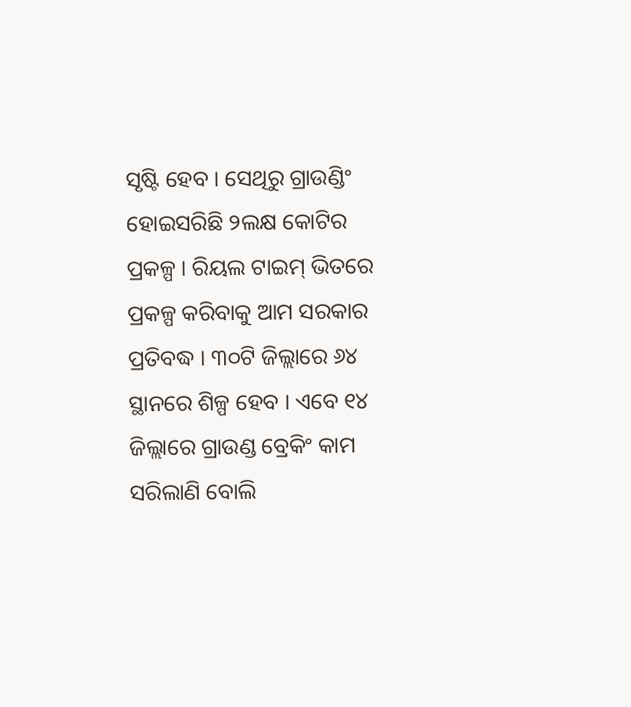ସୃଷ୍ଟି ହେବ । ସେଥିରୁ ଗ୍ରାଉଣ୍ଡିଂ ହୋଇସରିଛି ୨ଲକ୍ଷ କୋଟିର ପ୍ରକଳ୍ପ । ରିୟଲ ଟାଇମ୍ ଭିତରେ ପ୍ରକଳ୍ପ କରିବାକୁ ଆମ ସରକାର ପ୍ରତିବଦ୍ଧ । ୩୦ଟି ଜିଲ୍ଲାରେ ୬୪ ସ୍ଥାନରେ ଶିଳ୍ପ ହେବ । ଏବେ ୧୪ ଜିଲ୍ଲାରେ ଗ୍ରାଉଣ୍ଡ ବ୍ରେକିଂ କାମ ସରିଲାଣି ବୋଲି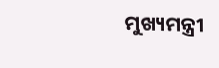ମୁଖ୍ୟମନ୍ତ୍ରୀ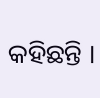କହିଛନ୍ତି ।